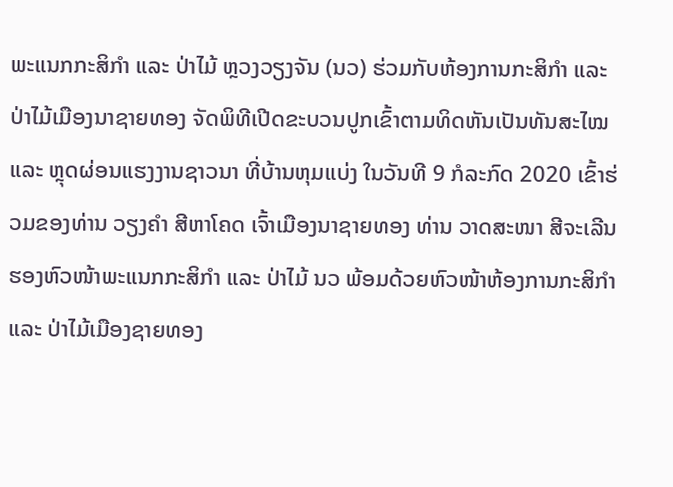ພະແນກກະສິກຳ ແລະ ປ່າໄມ້ ຫຼວງວຽງຈັນ (ນວ) ຮ່ວມກັບຫ້ອງການກະສິກຳ ແລະ ປ່າໄມ້ເມືອງນາຊາຍທອງ ຈັດພິທີເປີດຂະບວນປູກເຂົ້າຕາມທິດຫັນເປັນທັນສະໄໝ ແລະ ຫຼຸດຜ່ອນແຮງງານຊາວນາ ທີ່ບ້ານຫຸມແບ່ງ ໃນວັນທີ 9 ກໍລະກົດ 2020 ເຂົ້າຮ່ວມຂອງທ່ານ ວຽງຄຳ ສີຫາໂຄດ ເຈົ້າເມືອງນາຊາຍທອງ ທ່ານ ວາດສະໜາ ສີຈະເລີນ ຮອງຫົວໜ້າພະແນກກະສິກຳ ແລະ ປ່າໄມ້ ນວ ພ້ອມດ້ວຍຫົວໜ້າຫ້ອງການກະສິກຳ ແລະ ປ່າໄມ້ເມືອງຊາຍທອງ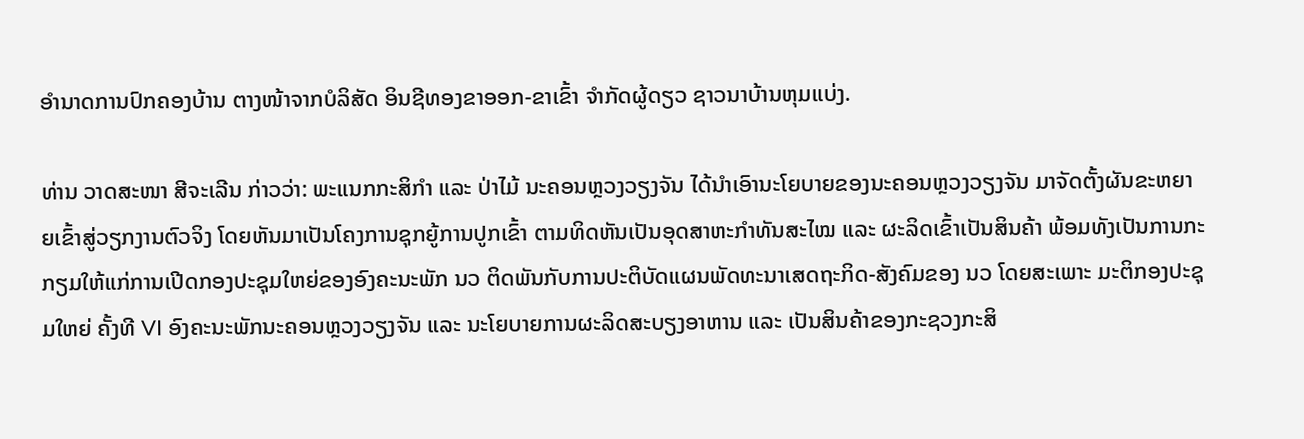ອຳນາດການປົກຄອງບ້ານ ຕາງໜ້າຈາກບໍລິສັດ ອິນຊີທອງຂາອອກ-ຂາເຂົ້າ ຈຳກັດຜູ້ດຽວ ຊາວນາບ້ານຫຸມແບ່ງ.

ທ່ານ ວາດສະໜາ ສີຈະເລີນ ກ່າວວ່າ: ພະແນກກະສິກຳ ແລະ ປ່າໄມ້ ນະຄອນຫຼວງວຽງຈັນ ໄດ້ນຳເອົານະໂຍບາຍຂອງນະຄອນຫຼວງວຽງຈັນ ມາຈັດຕັ້ງຜັນຂະຫຍາຍເຂົ້າສູ່ວຽກງານຕົວຈິງ ໂດຍຫັນມາເປັນໂຄງການຊຸກຍູ້ການປູກເຂົ້າ ຕາມທິດຫັນເປັນອຸດສາຫະກຳທັນສະໄໝ ແລະ ຜະລິດເຂົ້າເປັນສິນຄ້າ ພ້ອມທັງເປັນການກະກຽມໃຫ້ແກ່ການເປີດກອງປະຊຸມໃຫຍ່ຂອງອົງຄະນະພັກ ນວ ຕິດພັນກັບການປະຕິບັດແຜນພັດທະນາເສດຖະກິດ-ສັງຄົມຂອງ ນວ ໂດຍສະເພາະ ມະຕິກອງປະຊຸມໃຫຍ່ ຄັ້ງທີ VI ອົງຄະນະພັກນະຄອນຫຼວງວຽງຈັນ ແລະ ນະໂຍບາຍການຜະລິດສະບຽງອາຫານ ແລະ ເປັນສິນຄ້າຂອງກະຊວງກະສິ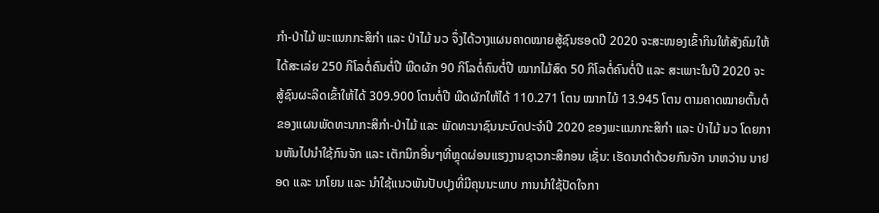ກຳ-ປ່າໄມ້ ພະແນກກະສິກຳ ແລະ ປ່າໄມ້ ນວ ຈຶ່ງໄດ້ວາງແຜນຄາດໝາຍສູ້ຊົນຮອດປີ 2020 ຈະສະໜອງເຂົ້າກິນໃຫ້ສັງຄົມໃຫ້ໄດ້ສະເລ່ຍ 250 ກິໂລຕໍ່ຄົນຕໍ່ປີ ພືດຜັກ 90 ກິໂລຕໍ່ຄົນຕໍ່ປີ ໝາກໄມ້ສົດ 50 ກິໂລຕໍ່ຄົນຕໍ່ປີ ແລະ ສະເພາະໃນປີ 2020 ຈະສູ້ຊົນຜະລິດເຂົ້າໃຫ້ໄດ້ 309.900 ໂຕນຕໍ່ປີ ພືດຜັກໃຫ້ໄດ້ 110.271 ໂຕນ ໝາກໄມ້ 13.945 ໂຕນ ຕາມຄາດໝາຍຕົ້ນຕໍຂອງແຜນພັດທະນາກະສິກຳ-ປ່າໄມ້ ແລະ ພັດທະນາຊົນນະບົດປະຈຳປີ 2020 ຂອງພະແນກກະສິກຳ ແລະ ປ່າໄມ້ ນວ ໂດຍການຫັນໄປນຳໃຊ້ກົນຈັກ ແລະ ເຕັກນິກອື່ນໆທີ່ຫຼຸດຜ່ອນແຮງງານຊາວກະສິກອນ ເຊັ່ນ: ເຮັດນາດຳດ້ວຍກົນຈັກ ນາຫວ່ານ ນາຢອດ ແລະ ນາໂຍນ ແລະ ນຳໃຊ້ແນວພັນປັບປຸງທີ່ມີຄຸນນະພາບ ການນຳໃຊ້ປັດໃຈກາ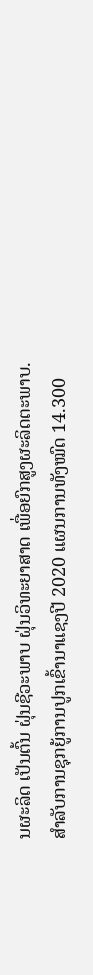ນຜະລິດ ເປັນຕົ້ນ ຝຸ່ນຊີວະພາບ ຝຸ່ນວິທະຍາສາດ ເພື່ອຍົກສູງຜະລິດຕະພາບ.
ສຳລັບການຊຸກຍູ້ການປູກເຂົ້ານາແຊງປີ 2020 ແຜນການທັງໝົດ 14.300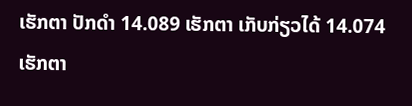ເຮັກຕາ ປັກດຳ 14.089 ເຮັກຕາ ເກັບກ່ຽວໄດ້ 14.074 ເຮັກຕາ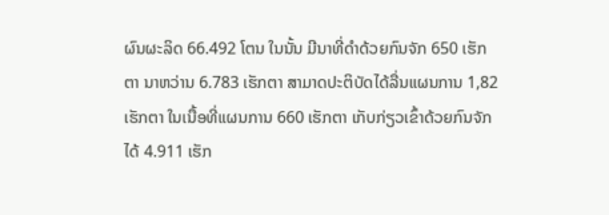ຜົນຜະລິດ 66.492 ໂຕນ ໃນນັ້ນ ມີນາທີ່ດຳດ້ວຍກົນຈັກ 650 ເຮັກຕາ ນາຫວ່ານ 6.783 ເຮັກຕາ ສາມາດປະຕິບັດໄດ້ລື່ນແຜນການ 1,82 ເຮັກຕາ ໃນເນື້ອທີ່ແຜນການ 660 ເຮັກຕາ ເກັບກ່ຽວເຂົ້າດ້ວຍກົນຈັກໄດ້ 4.911 ເຮັກ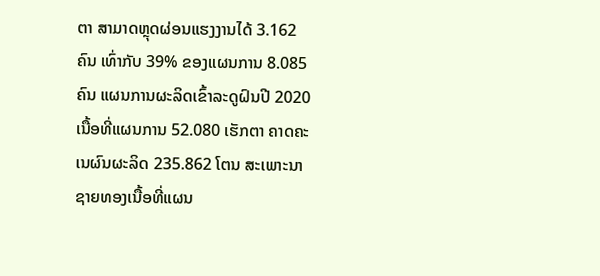ຕາ ສາມາດຫຼຸດຜ່ອນແຮງງານໄດ້ 3.162 ຄົນ ເທົ່າກັບ 39% ຂອງແຜນການ 8.085 ຄົນ ແຜນການຜະລິດເຂົ້າລະດູຝົນປີ 2020 ເນື້ອທີ່ແຜນການ 52.080 ເຮັກຕາ ຄາດຄະເນຜົນຜະລິດ 235.862 ໂຕນ ສະເພາະນາຊາຍທອງເນື້ອທີ່ແຜນ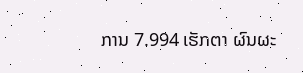ການ 7.994 ເຮັກຕາ ຜົນຜະ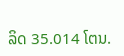ລິດ 35.014 ໂຕນ.